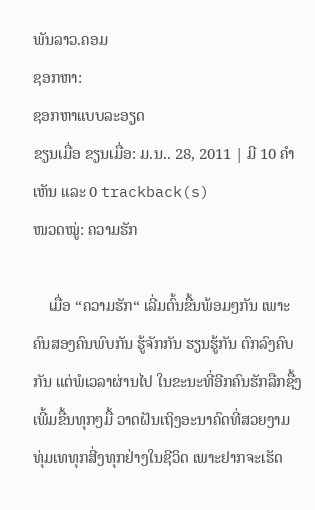ພັນລາວ.ຄອມ
ຊອກຫາ:
ຊອກຫາແບບລະອຽດ
ຂຽນເມື່ອ ຂຽນເມື່ອ: ມ.ນ.. 28, 2011 | ມີ 10 ຄຳເຫັນ ແລະ 0 trackback(s)
ໜວດໝູ່: ຄວາມຮັກ

    ເມື່ອ “ຄວາມຮັກ“ ເລີ່ມຕົ້ນຂື້ນພ້ອມໆກັນ ເພາະຄົນສອງຄົນພົບກັນ ຮູ້ຈັກກັນ ຮຽນຮູ້ກັນ ຕົກລົງຄົບກັນ ແຕ່ພໍເວລາຜ່ານໄປ ໃນຂະນະທີ່ອີກຄົນຮັກລືກຊື້ງເພີ້ມຂື້ນທຸກໆມື້ ວາດຝັນເຖິງອະນາຄົດທີ່ສວຍງາມ ທຸ່ມເທທຸກສີ່ງທຸກຢ່າງໃນຊີວິດ ເພາະຢາກຈະເຮັດ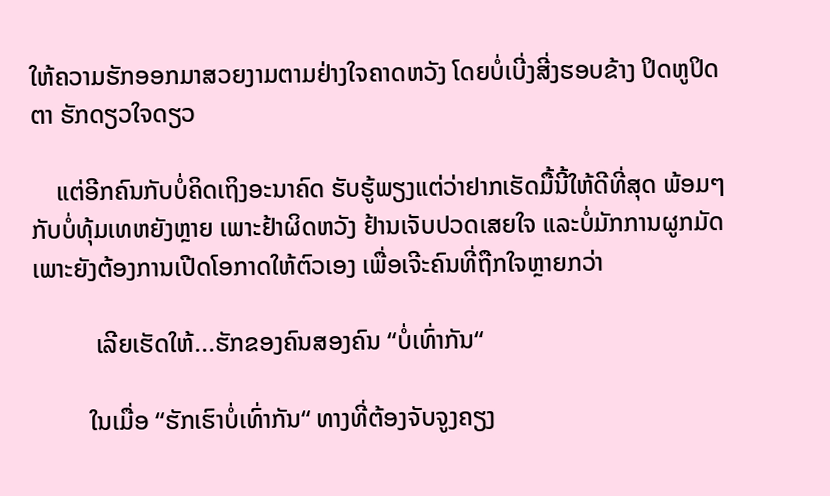ໃຫ້ຄວາມຮັກອອກມາສວຍງາມຕາມຢ່າງໃຈຄາດຫວັງ ໂດຍບໍ່ເບີ່ງສີ່ງຮອບຂ້າງ ປິດຫູປິດຕາ ຮັກດຽວໃຈດຽວ

    ແຕ່ອີກຄົນກັບບໍ່ຄິດເຖິງອະນາຄົດ ຮັບຮູ້ພຽງແຕ່ວ່າຢາກເຮັດມື້ນີ້ໃຫ້ດີທີ່ສຸດ ພ້ອມໆກັບບໍ່ທຸ້ມເທຫຍັງຫຼາຍ ເພາະຢ້າຜິດຫວັງ ຢ້ານເຈັບປວດເສຍໃຈ ແລະບໍ່ມັກການຜູກມັດ ເພາະຍັງຕ້ອງການເປີດໂອກາດໃຫ້ຕົວເອງ ເພື່ອເຈີະຄົນທີ່ຖືກໃຈຫຼາຍກວ່າ

          ເລີຍເຮັດໃຫ້...ຮັກຂອງຄົນສອງຄົນ “ບໍ່ເທົ່າກັນ“

         ໃນເມື່ອ “ຮັກເຮົາບໍ່ເທົ່າກັນ“ ທາງທີ່ຕ້ອງຈັບຈູງຄຽງ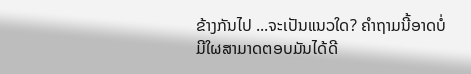ຂ້າງກັນໄປ ...ຈະເປັນແນວໃດ? ຄຳຖາມນີ້ອາດບໍ່ມີໃຜສາມາດຕອບມັນໄດ້ດີ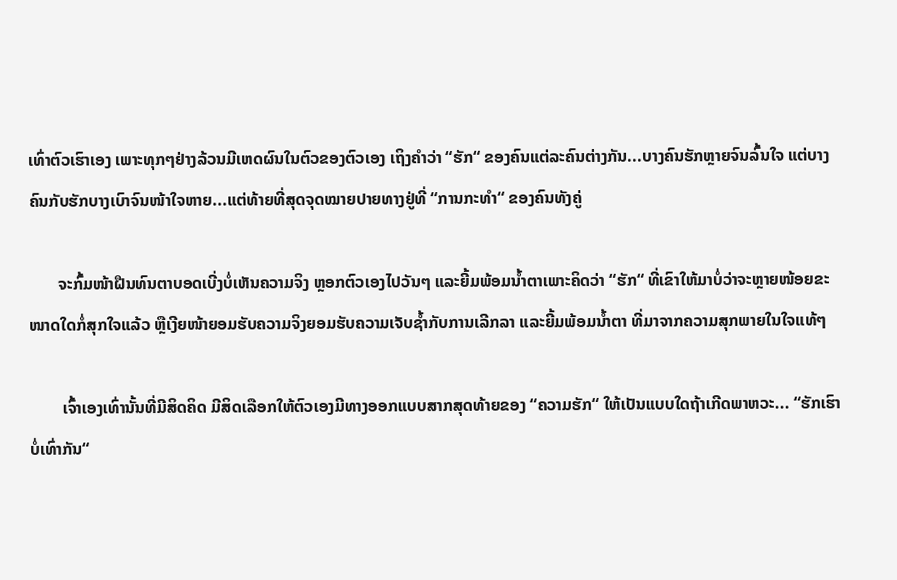ເທົ່າຕົວເຮົາເອງ ເພາະທຸກໆຢ່າງລ້ວນມີເຫດຜົນໃນຕົວຂອງຕົວເອງ ເຖິງຄຳວ່າ “ຮັກ“ ຂອງຄົນແຕ່ລະຄົນຕ່າງກັນ...ບາງຄົນຮັກຫຼາຍຈົນລົ້ນໃຈ ແຕ່ບາງຄົນກັບຮັກບາງເບົາຈົນໜ້າໃຈຫາຍ...ແຕ່ທ້າຍທີ່ສຸດຈຸດໝາຍປາຍທາງຢູ່ທີ່ “ການກະທຳ“ ຂອງຄົນທັງຄູ່

       ຈະກົ້ມໜ້າຝືນທົນຕາບອດເບີ່ງບໍ່ເຫັນຄວາມຈິງ ຫຼອກຕົວເອງໄປວັນໆ ແລະຍີ້ມພ້ອມນ້ຳຕາເພາະຄິດວ່າ “ຮັກ“ ທີ່ເຂົາໃຫ້ມາບໍ່ວ່າຈະຫຼາຍໜ້ອຍຂະໜາດໃດກໍ່ສຸກໃຈແລ້ວ ຫຼືເງີຍໜ້າຍອມຮັບຄວາມຈິງຍອມຮັບຄວາມເຈັບຊ້ຳກັບການເລີກລາ ແລະຍີ້ມພ້ອມນ້ຳຕາ ທີ່ມາຈາກຄວາມສຸກພາຍໃນໃຈແທ້ໆ

        ເຈົ້າເອງເທົ່ານັ້ນທີ່ມີສິດຄິດ ມີສິດເລືອກໃຫ້ຕົວເອງມີທາງອອກແບບສາກສຸດທ້າຍຂອງ “ຄວາມຮັກ“ ໃຫ້ເປັນແບບໃດຖ້າເກີດພາຫວະ... “ຮັກເຮົາບໍ່ເທົ່າກັນ“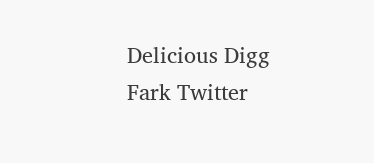Delicious Digg Fark Twitter